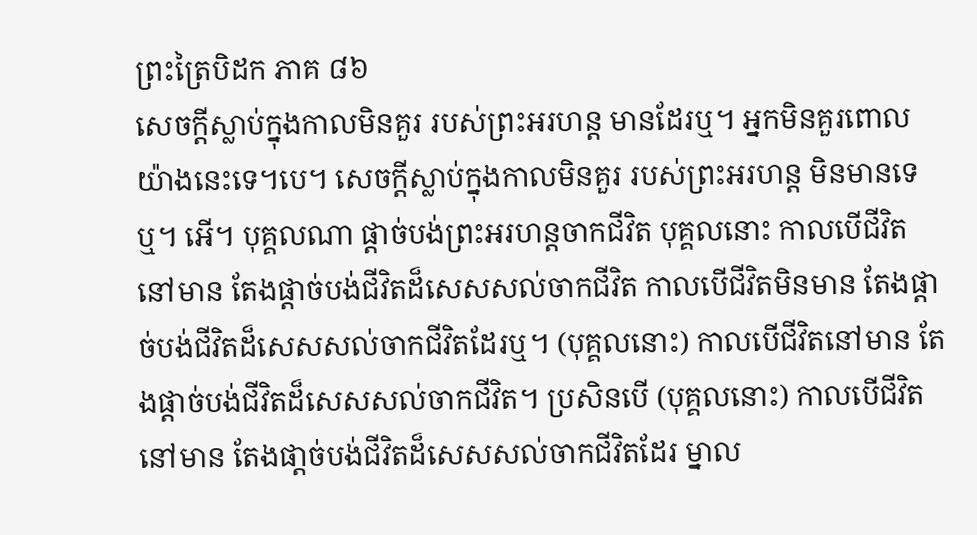ព្រះត្រៃបិដក ភាគ ៨៦
សេចក្តីស្លាប់ក្នុងកាលមិនគួរ របស់ព្រះអរហន្ត មានដែរឬ។ អ្នកមិនគួរពោលយ៉ាងនេះទេ។បេ។ សេចក្តីស្លាប់ក្នុងកាលមិនគួរ របស់ព្រះអរហន្ត មិនមានទេឬ។ អើ។ បុគ្គលណា ផ្ដាច់បង់ព្រះអរហន្តចាកជីវិត បុគ្គលនោះ កាលបើជីវិតនៅមាន តែងផ្តាច់បង់ជីវិតដ៏សេសសល់ចាកជីវិត កាលបើជីវិតមិនមាន តែងផ្តាច់បង់ជីវិតដ៏សេសសល់ចាកជីវិតដែរឬ។ (បុគ្គលនោះ) កាលបើជីវិតនៅមាន តែងផ្តាច់បង់ជីវិតដ៏សេសសល់ចាកជីវិត។ ប្រសិនបើ (បុគ្គលនោះ) កាលបើជីវិតនៅមាន តែងផា្តច់បង់ជីវិតដ៏សេសសល់ចាកជីវិតដែរ ម្នាល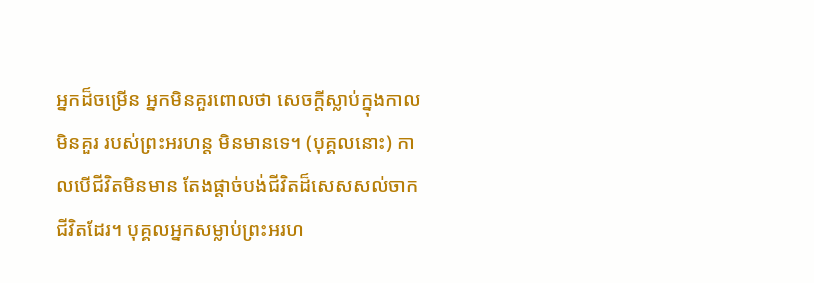អ្នកដ៏ចម្រើន អ្នកមិនគួរពោលថា សេចក្តីស្លាប់ក្នុងកាលមិនគួរ របស់ព្រះអរហន្ត មិនមានទេ។ (បុគ្គលនោះ) កាលបើជីវិតមិនមាន តែងផ្តាច់បង់ជីវិតដ៏សេសសល់ចាកជីវិតដែរ។ បុគ្គលអ្នកសម្លាប់ព្រះអរហ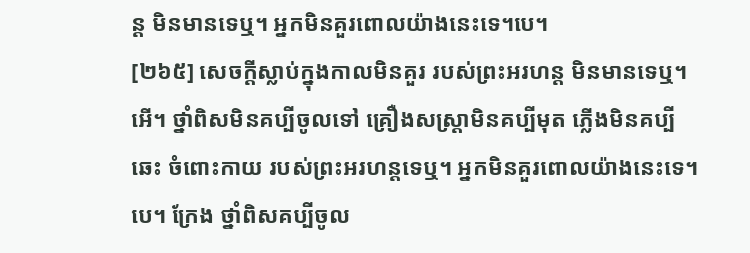ន្ត មិនមានទេឬ។ អ្នកមិនគួរពោលយ៉ាងនេះទេ។បេ។
[២៦៥] សេចក្តីស្លាប់ក្នុងកាលមិនគួរ របស់ព្រះអរហន្ត មិនមានទេឬ។ អើ។ ថ្នាំពិសមិនគប្បីចូលទៅ គ្រឿងសស្រ្តាមិនគប្បីមុត ភ្លើងមិនគប្បីឆេះ ចំពោះកាយ របស់ព្រះអរហន្តទេឬ។ អ្នកមិនគួរពោលយ៉ាងនេះទេ។បេ។ ក្រែង ថ្នាំពិសគប្បីចូល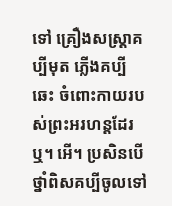ទៅ គ្រឿងសស្រ្តាគប្បីមុត ភើ្លងគប្បីឆេះ ចំពោះកាយរបស់ព្រះអរហន្តដែរឬ។ អើ។ ប្រសិនបើ ថ្នាំពិសគប្បីចូលទៅ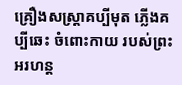គ្រឿងសស្រ្តាគប្បីមុត ភ្លើងគប្បីឆេះ ចំពោះកាយ របស់ព្រះអរហន្ត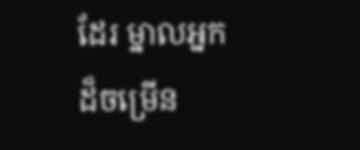ដែរ ម្នាលអ្នកដ៏ចម្រើន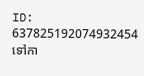ID: 637825192074932454
ទៅកា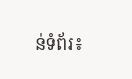ន់ទំព័រ៖